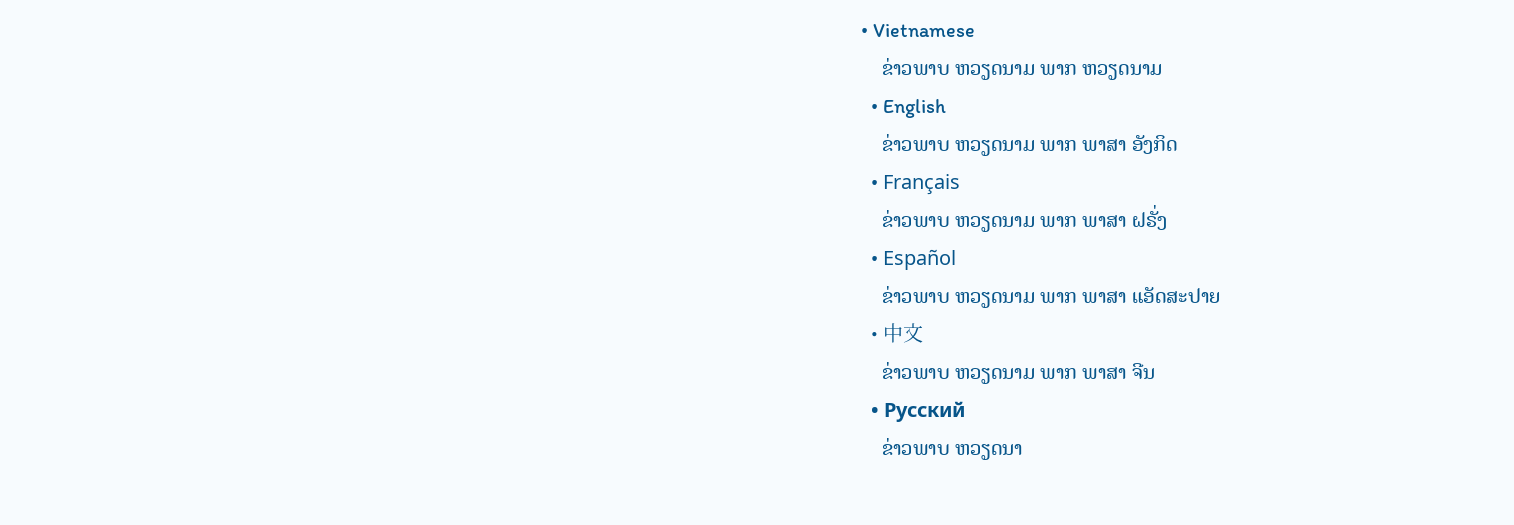• Vietnamese
    ຂ່າວພາບ ຫວຽດນາມ ພາກ ຫວຽດນາມ
  • English
    ຂ່າວພາບ ຫວຽດນາມ ພາກ ພາສາ ອັງກິດ
  • Français
    ຂ່າວພາບ ຫວຽດນາມ ພາກ ພາສາ ຝຣັ່ງ
  • Español
    ຂ່າວພາບ ຫວຽດນາມ ພາກ ພາສາ ແອັດສະປາຍ
  • 中文
    ຂ່າວພາບ ຫວຽດນາມ ພາກ ພາສາ ຈີນ
  • Русский
    ຂ່າວພາບ ຫວຽດນາ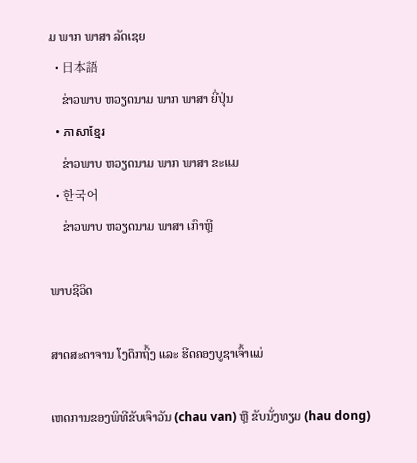ມ ພາກ ພາສາ ລັດເຊຍ
  • 日本語
    ຂ່າວພາບ ຫວຽດນາມ ພາກ ພາສາ ຍີ່ປຸ່ນ
  • ភាសាខ្មែរ
    ຂ່າວພາບ ຫວຽດນາມ ພາກ ພາສາ ຂະແມ
  • 한국어
    ຂ່າວພາບ ຫວຽດນາມ ພາສາ ເກົາຫຼີ

ພາບຊີວິດ

ສາດສະດາຈານ ໂງດຶກຖິ້ງ ແລະ ຮີດຄອງບູຊາເຈົ້າແມ່

ເຫດການຂອງພິທີຂັບເຈົາວັນ (chau van) ຫຼື ຂັບນັ່ງທຽມ (hau dong)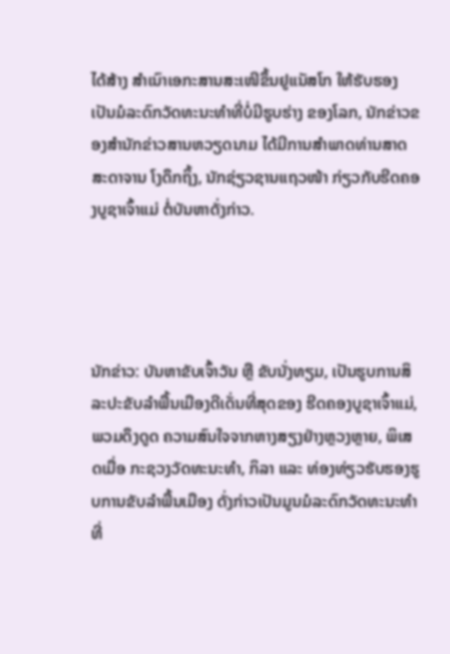ໄດ້ສ້າງ ສຳເນົາເອກະສານສະເໜີຂຶ້ນຢູແນັສໂກ ໃຫ້ຮັບຮອງເປັນມໍລະດົກວັດທະນະທຳທີ່ບໍ່ມີຮູບຮ່າງ ຂອງໂລກ, ນັກຂ່າວຂອງສຳນັກຂ່າວສານຫວຽດນາມ ໄດ້ມີການສຳພາດທ່ານສາດສະດາຈານ ໂງດຶກຖິ້ງ, ນັກຊ່ຽວຊານແຖວໜ້າ ກ່ຽວກັບຮີດຄອງບູຊາເຈົ້າແມ່ ຕໍ່ບັນຫາດັ່ງກ່າວ.




ນັກຂ່າວ: ບັນຫາຂັບເຈົ້າວັນ ຫຼື ຂັບນັ່ງທຽມ, ເປັນຮູບການສິລະປະຂັບລຳພື້ນເມືອງດີເດັ່ນທີ່ສຸດຂອງ ຮີດຄອງບູຊາເຈົ້າແມ່, ພວມດຶງດູດ ຄວາມສົນໃຈຈາກຫາງສຽງຢ່າງຫຼວງຫຼາຍ, ພິເສດເມື່ອ ກະຊວງວັດທະນະທຳ, ກິລາ ແລະ ທ່ອງທ່ຽວຮັບຮອງຮູບການຂັບລຳພື້ນເມືອງ ດັ່ງກ່າວເປັນມູນມໍລະດົກວັດທະນະທຳທີ່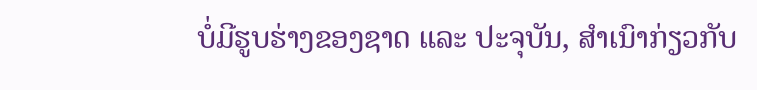ບໍ່ມີຮູບຮ່າງຂອງຊາດ ແລະ ປະຈຸບັນ, ສຳເນົາກ່ຽວກັບ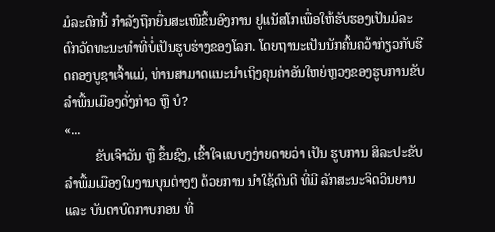ມໍລະດົກນີ້ ກຳລັງຖືກຍື່ນສະເໜີຂຶ້ນອົງການ ຢູແນັສໂກເພື່ອໃຫ້ຮັບຮອງເປັນມໍລະດົກວັດທະນະທຳທີ່ບໍ່ເປັນຮູບຮ່າງຂອງໂລກ. ໂດຍຖານະເປັນນັກຄົ້ນຄວ້າກ່ຽວກັບຮີດຄອງບູຊາເຈົ້າແມ່, ທ່ານສາມາດແນະນຳເຖິງຄຸນຄ່າອັນໃຫຍ່ຫຼວງຂອງຮູບການຂັບລຳພື້ນເມືອງດັ່ງກ່າວ ຫຼື ບໍ?
«...
         ຂັບເຈົາວັນ ຫຼື ຂຶ້ນຊົງ, ເຂົ້າໃຈແບບງງ່າຍດາຍວ່າ ເປັນ ຮູບການ ສິລະປະຂັບລຳພື້ມເມືອງໃນງານບຸນຕ່າງໆ ດ້ວຍການ ນຳໃຊ້ດົນຕີ ທີ່ມີ ລັກສະນະຈິດວິນຍານ ແລະ ບັນດາບົດກາບກອນ ທີ່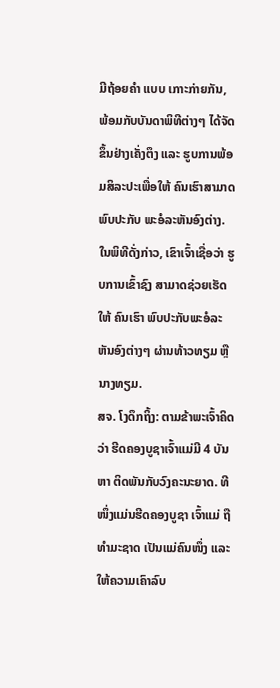ມີຖ້ອຍຄຳ ແບບ ເກາະກ່າຍກັນ, ພ້ອມກັບບັນດາພິທີຕ່າງໆ ໄດ້ຈັດຂຶ້ນຢ່າງເຄັ່ງຕຶງ ແລະ ຮູບການພ້ອມສິລະປະເພື່ອໃຫ້ ຄົນເຮົາສາມາດພົບປະກັບ ພະອໍລະຫັນອົງຕ່າງ. ໃນພິທີດັ່ງກ່າວ, ເຂົາເຈົ້າເຊື່ອວ່າ ຮູບການເຂົ້າຊົງ ສາມາດຊ່ວຍເຮັດໃຫ້ ຄົນເຮົາ ພົບປະກັບພະອໍລະຫັນອົງຕ່າງໆ ຜ່ານທ້າວທຽມ ຫຼື ນາງທຽມ.
ສຈ. ໂງດຶກຖິ້ງ: ຕາມຂ້າພະເຈົ້າຄິດວ່າ ຮີດຄອງບູຊາເຈົ້າແມ່ມີ 4 ບັນຫາ ຕິດພັນກັບວົງຄະນະຍາດ. ທີໜຶ່ງແມ່ນຮີດຄອງບູຊາ ເຈົ້າແມ່ ຖືທຳມະຊາດ ເປັນແມ່ຄົນໜຶ່ງ ແລະ ໃຫ້ຄວາມເຄົາລົບ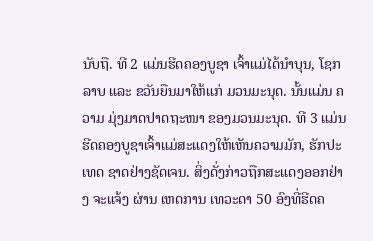ນັບຖື. ທີ 2 ແມ່ນຮີດຄອງບູຊາ ເຈົ້າແມ່ໄດ້ນຳບຸນ, ໂຊກລາບ ແລະ ຂວັນຍືນມາໃຫ້ແກ່ ມວນມະນຸດ. ນັ້ນແມ່ນ ຄວາມ ມຸ່ງມາດປາດຖະໜາ ຂອງມວນມະນຸດ. ທີ 3 ແມ່ນ ຮີດຄອງບູຊາເຈົ້າແມ່ສະແດງໃຫ້ເຫັນຄວາມມັກ, ຮັກປະເທດ ຊາດຢ່າງຊັດເຈນ. ສິ່ງດັ່ງກ່າວຖືກສະແດງອອກຢ່າງ ຈະແຈ້ງ ຜ່ານ ເຫດການ ເທວະດາ 50 ອົງທີ່ຮີດຄ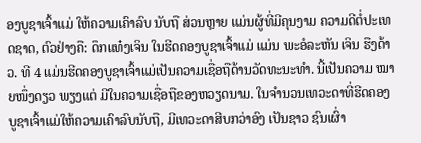ອງບູຊາເຈົ້າແມ່ ໃຫ້ຄວາມເຄົາລົບ ນັບຖື ສ່ວນຫຼາຍ ແມ່ນຜູ້ທີ່ມີຄຸນງາມ ຄວາມດີຕໍ່ປະເທດຊາດ, ຕົວຢ່າງຄື: ດຶກແທ໋ງເຈິນ ໃນຮີດຄອງບູຊາເຈົ້າແມ່ ແມ່ນ ພະອໍລະຫັນ ເຈິນ ຮືງດ້າວ. ທີ 4 ແມ່ນຮີດຄອງບູຊາເຈົ້າແມ່ເປັນຄວາມເຊື່ອຖືດ້ານວັດທະນະທຳ. ນີ້ເປັນຄວາມ ໝາຍໜຶ່ງດຽວ ພຽງແຕ່ ມີໃນຄວາມເຊື່ອຖືຂອງຫວຽດນາມ. ໃນຈຳນວນເທວະດາທີ່ຮີດຄອງບູຊາເຈົ້າແມ່ໃຫ້ຄວາມເຄົາລົບນັບຖື, ມີເທວະດາສີບກວ່າອົງ ເປັນຊາວ ຊົນເຜົ່າ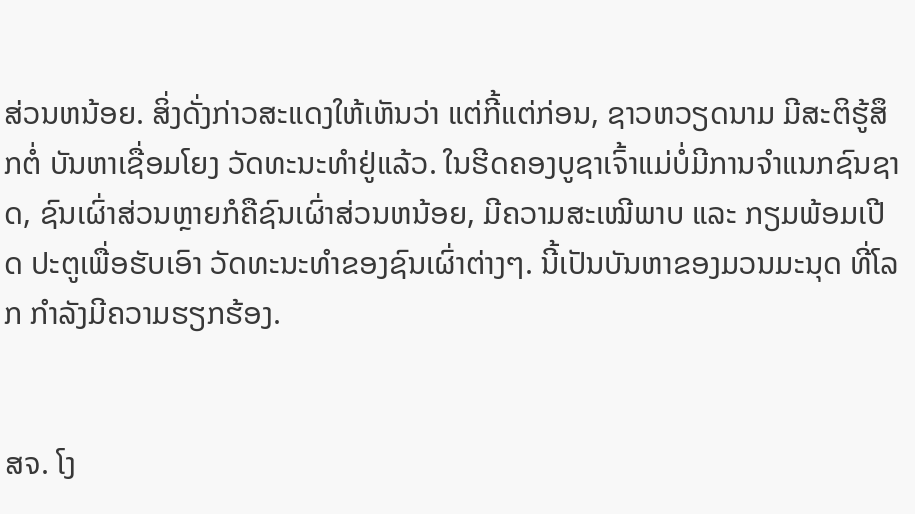ສ່ວນຫນ້ອຍ. ສິ່ງດັ່ງກ່າວສະແດງໃຫ້ເຫັນວ່າ ແຕ່ກີ້ແຕ່ກ່ອນ, ຊາວຫວຽດນາມ ມີສະຕິຮູ້ສຶກຕໍ່ ບັນຫາເຊື່ອມໂຍງ ວັດທະນະທຳຢູ່ແລ້ວ. ໃນຮີດຄອງບູຊາເຈົ້າແມ່ບໍ່ມີການຈຳແນກຊົນຊາດ, ຊົນເຜົ່າສ່ວນຫຼາຍກໍຄືຊົນເຜົ່າສ່ວນຫນ້ອຍ, ມີຄວາມສະເໝີພາບ ແລະ ກຽມພ້ອມເປີດ ປະຕູເພື່ອຮັບເອົາ ວັດທະນະທຳຂອງຊົນເຜົ່າຕ່າງໆ. ນີ້ເປັນບັນຫາຂອງມວນມະນຸດ ທີ່ໂລກ ກຳລັງມີຄວາມຮຽກຮ້ອງ.


ສຈ. ໂງ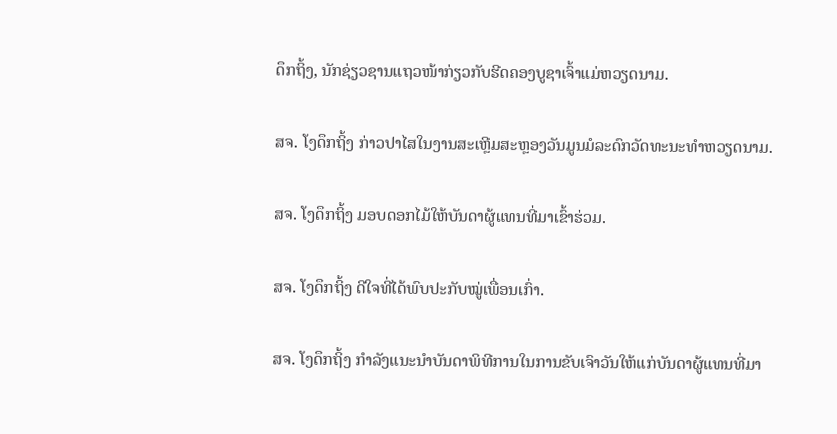ດຶກຖິ້ງ, ນັກຊ່ຽວຊານແຖວໜ້າກ່ຽວກັບຮີດຄອງບູຊາເຈົ້າແມ່ຫວຽດນາມ.

ສຈ. ໂງດຶກຖິ້ງ ກ່າວປາໄສໃນງານສະເຫຼີມສະຫຼອງວັນມູນມໍລະດົກວັດທະນະທຳຫວຽດນາມ.

ສຈ. ໂງດຶກຖິ້ງ ມອບດອກໄມ້ໃຫ້ບັນດາຜູ້ແທນທີ່ມາເຂົ້າຮ່ວມ.

ສຈ. ໂງດຶກຖິ້ງ ດີໃຈທີ່ໄດ້ພົບປະກັບໝູ່ເພື່ອນເກົ່າ.

ສຈ. ໂງດຶກຖິ້ງ ກຳລັງແນະນຳບັນດາພິທີການໃນການຂັບເຈົາວັນໃຫ້ແກ່ບັນດາຜູ້ແທນທີ່ມາ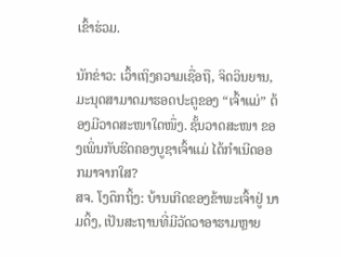ເຂົ້າຮ່ວມ.

ນັກຂ່າວ: ເວົ້າເຖິງຄວາມເຊື່ອຖື, ຈິດວິນຍານ, ມະນຸດສາມາດມາຮອດປະຕູຂອງ “ເຈົ້າແມ່” ຕ້ອງມີວາດສະໜາໃດໜຶ່ງ. ຊັ້ນວາດສະໜາ ຂອງເພິ່ນກັບຮີດຄອງບູຊາເຈົ້າແມ່ ໄດ້ກຳເນີດອອກມາຈາກໃສ?
ສຈ. ໂງດຶກຖິ້ງ: ບ້ານເກີດຂອງຂ້າພະເຈົ້າຢູ່ ນາມດິ້ງ, ເປັນສະຖານທີ່ມີວັດວາອາຮາມຫຼາຍ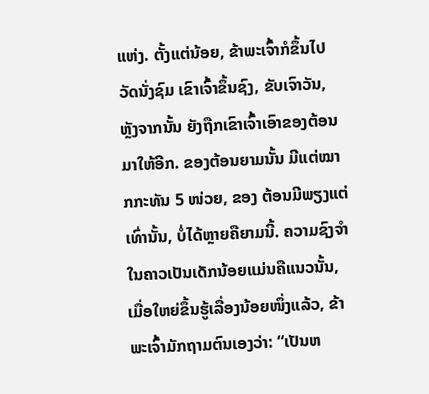ແຫ່ງ. ຕັ້ງແຕ່ນ້ອຍ, ຂ້າພະເຈົ້າກໍຂຶ້ນໄປວັດນັ່ງຊົມ ເຂົາເຈົ້າຂຶ້ນຊົງ, ຂັບເຈົາວັນ, ຫຼັງຈາກນັ້ນ ຍັງຖືກເຂົາເຈົ້າເອົາຂອງຕ້ອນມາໃຫ້ອີກ. ຂອງຕ້ອນຍາມນັ້ນ ມີແຕ່ໝາກກະທັນ 5 ໜ່ວຍ, ຂອງ ຕ້ອນມີພຽງແຕ່ເທົ່ານັ້ນ, ບໍ່ໄດ້ຫຼາຍຄືຍາມນີ້. ຄວາມຊົງຈຳໃນຄາວເປັນເດັກນ້ອຍແມ່ນຄືແນວນັ້ນ, ເມື່ອໃຫຍ່ຂຶ້ນຮູ້ເລື່ອງນ້ອຍໜຶ່ງແລ້ວ, ຂ້າພະເຈົ້າມັກຖາມຕົນເອງວ່າ: “ເປັນຫ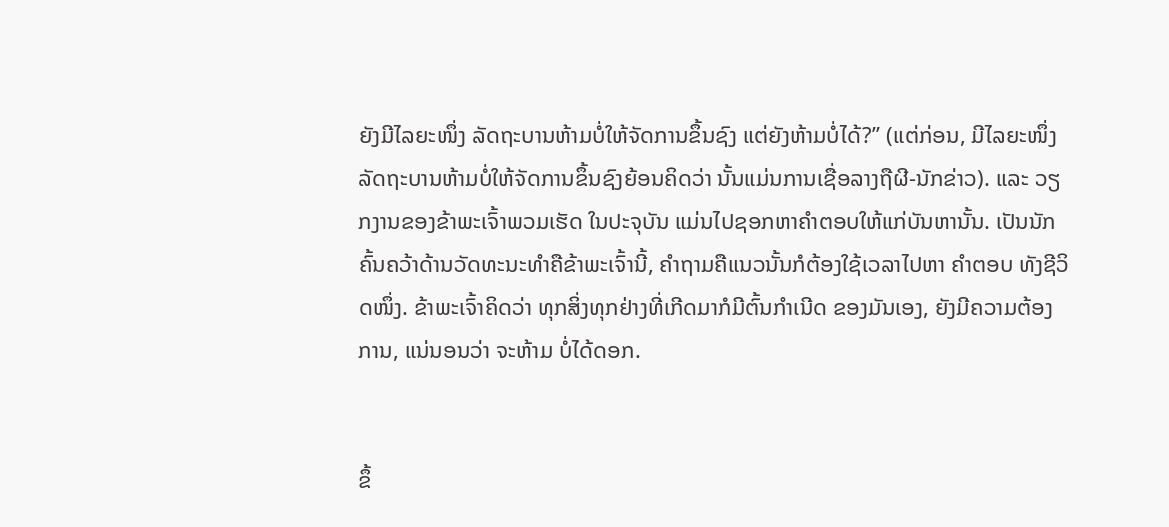ຍັງມີໄລຍະໜຶ່ງ ລັດຖະບານຫ້າມບໍ່ໃຫ້ຈັດການຂຶ້ນຊົງ ແຕ່ຍັງຫ້າມບໍ່ໄດ້?” (ແຕ່ກ່ອນ, ມີໄລຍະໜຶ່ງ ລັດຖະບານຫ້າມບໍ່ໃຫ້ຈັດການຂຶ້ນຊົງຍ້ອນຄິດວ່າ ນັ້ນແມ່ນການເຊື່ອລາງຖືຜີ-ນັກຂ່າວ). ແລະ ວຽກງານຂອງຂ້າພະເຈົ້າພວມເຮັດ ໃນປະຈຸບັນ ແມ່ນໄປຊອກຫາຄຳຕອບໃຫ້ແກ່ບັນຫານັ້ນ. ເປັນນັກຄົ້ນຄວ້າດ້ານວັດທະນະທຳຄືຂ້າພະເຈົ້ານີ້, ຄຳຖາມຄືແນວນັ້ນກໍຕ້ອງໃຊ້ເວລາໄປຫາ ຄຳຕອບ ທັງຊີວິດໜຶ່ງ. ຂ້າພະເຈົ້າຄິດວ່າ ທຸກສິ່ງທຸກຢ່າງທີ່ເກີດມາກໍມີຕົ້ນກຳເນີດ ຂອງມັນເອງ, ຍັງມີຄວາມຕ້ອງການ, ແນ່ນອນວ່າ ຈະຫ້າມ ບໍ່ໄດ້ດອກ.


ຂຶ້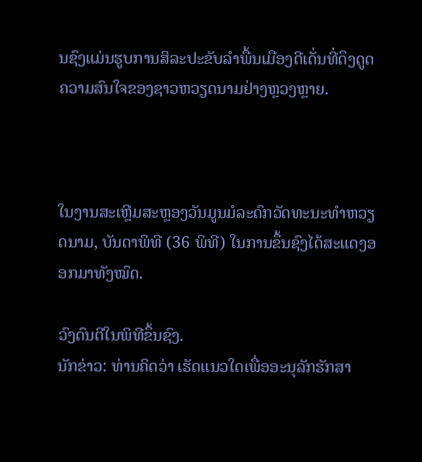ນຊົງແມ່ນຮູບການສິລະປະຂັບລຳພື້ນເມືອງດີເດັ່ນທີ່ດຶງດູດຄວາມສົນໃຈຂອງຊາວຫວຽດນາມຢ່າງຫຼວງຫຼາຍ.



ໃນງານສະເຫຼີມສະຫຼອງວັນມູນມໍລະດົກວັດທະນະທຳຫວຽດນາມ, ບັນດາພິທີ (36 ພິທີ) ໃນການຂຶ້ນຊົງໄດ້ສະແດງອອກມາທັງໝົດ.

ວົງດົນຕີໃນພິທີຂຶ້ນຊົງ.
ນັກຂ່າວ: ທ່ານຄິດວ່າ ເຮັດແນວໃດເພື່ອອະນຸລັກຮັກສາ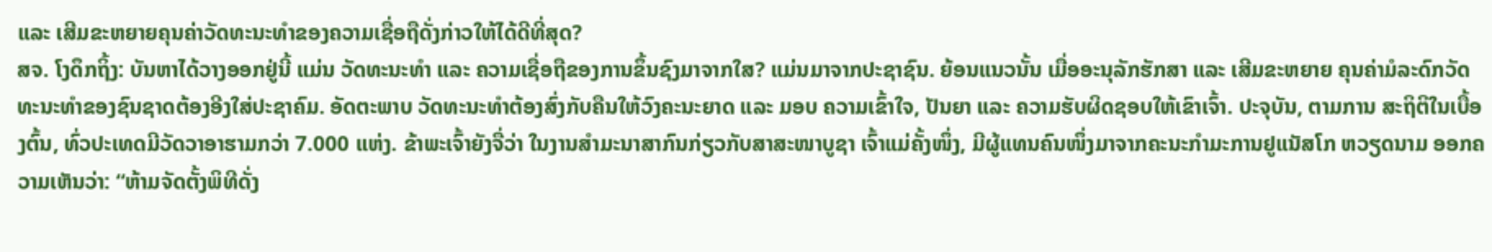ແລະ ເສີມຂະຫຍາຍຄຸນຄ່າວັດທະນະທຳຂອງຄວາມເຊື່ອຖືດັ່ງກ່າວໃຫ້ໄດ້ດີທີ່ສຸດ?
ສຈ. ໂງດຶກຖິ້ງ: ບັນຫາໄດ້ວາງອອກຢູ່ນີ້ ແມ່ນ ວັດທະນະທຳ ແລະ ຄວາມເຊື່ອຖືຂອງການຂຶ້ນຊົງມາຈາກໃສ? ແມ່ນມາຈາກປະຊາຊົນ. ຍ້ອນແນວນັ້ນ ເມື່ອອະນຸລັກຮັກສາ ແລະ ເສີມຂະຫຍາຍ ຄຸນຄ່າມໍລະດົກວັດທະນະທຳຂອງຊົນຊາດຕ້ອງອີງໃສ່ປະຊາຄົມ. ອັດຕະພາບ ວັດທະນະທຳຕ້ອງສົ່ງກັບຄືນໃຫ້ວົງຄະນະຍາດ ແລະ ມອບ ຄວາມເຂົ້າໃຈ, ປັນຍາ ແລະ ຄວາມຮັບຜິດຊອບໃຫ້ເຂົາເຈົ້າ. ປະຈຸບັນ, ຕາມການ ສະຖິຕິໃນເບື້ອງຕົ້ນ, ທົ່ວປະເທດມີວັດວາອາຮາມກວ່າ 7.000 ແຫ່ງ. ຂ້າພະເຈົ້າຍັງຈື່ວ່າ ໃນງານສຳມະນາສາກົນກ່ຽວກັບສາສະໜາບູຊາ ເຈົ້າແມ່ຄັ້ງໜຶ່ງ, ມີຜູ້ແທນຄົນໜຶ່ງມາຈາກຄະນະກຳມະການຢູແນັສໂກ ຫວຽດນາມ ອອກຄວາມເຫັນວ່າ: “ຫ້າມຈັດຕັ້ງພິທີດັ່ງ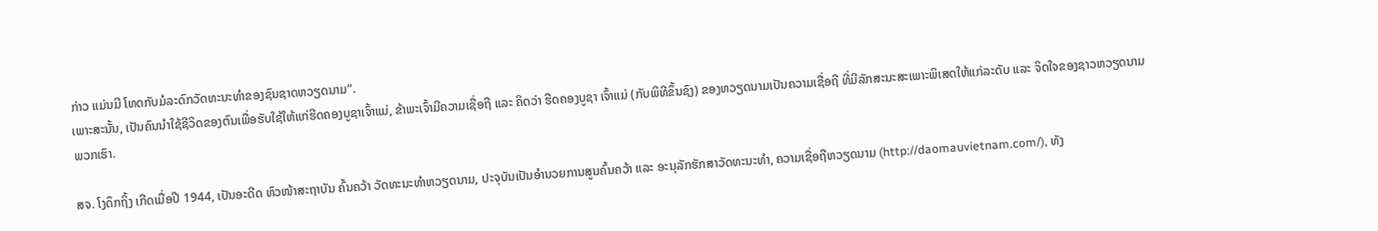ກ່າວ ແມ່ນມີ ໂທດກັບມໍລະດົກວັດທະນະທຳຂອງຊົນຊາດຫວຽດນາມ”.
ເພາະສະນັ້ນ, ເປັນຄົນນຳໃຊ້ຊີວິດຂອງຕົນເພື່ອຮັບໃຊ້ໃຫ້ແກ່ຮີດຄອງບູຊາເຈົ້າແມ່, ຂ້າພະເຈົ້າມີຄວາມເຊື່ອຖື ແລະ ຄິດວ່າ ຮີດຄອງບູຊາ ເຈົ້າແມ່ (ກັບພິທີຂຶ້ນຊົງ) ຂອງຫວຽດນາມເປັນຄວາມເຊື່ອຖື ທີ່ມີລັກສະນະສະເພາະພິເສດໃຫ້ແກ່ລະດັບ ແລະ ຈິດໃຈຂອງຊາວຫວຽດນາມ ພວກເຮົາ.

ສຈ. ໂງດຶກຖິ້ງ ເກີດເມື່ອປີ 1944, ເປັນອະດີດ ຫົວໜ້າສະຖາບັນ ຄົ້ນຄວ້າ ວັດທະນະທຳຫວຽດນາມ, ປະຈຸບັນເປັນອຳນວຍການສູນຄົ້ນຄວ້າ ແລະ ອະນຸລັກຮັກສາວັດທະນະທຳ, ຄວາມເຊື່ອຖືຫວຽດນາມ (http://daomauvietnam.com/), ທັງ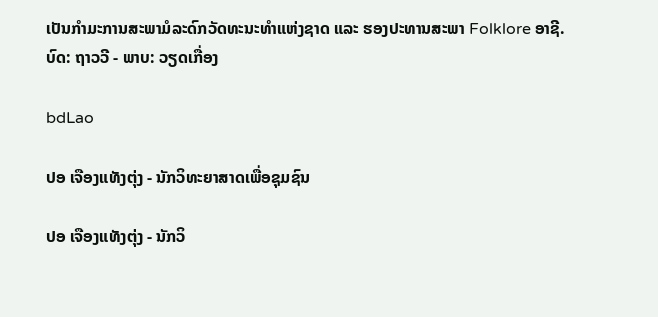ເປັນກຳມະການສະພາມໍລະດົກວັດທະນະທຳແຫ່ງຊາດ ແລະ ຮອງປະທານສະພາ Folklore ອາຊີ.
ບົດ: ຖາວວີ - ພາບ: ວຽດເກື່ອງ

bdLao

ປອ ເຈືອງແທັງຕຸ່ງ - ນັກວິທະຍາສາດເພື່ອຊຸມຊົນ

ປອ ເຈືອງແທັງຕຸ່ງ - ນັກວິ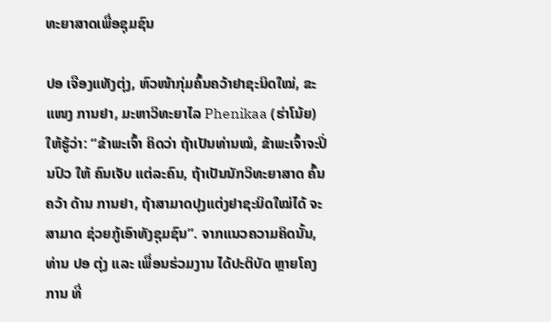ທະຍາສາດເພື່ອຊຸມຊົນ

ປອ ເຈືອງແທັງຕຸ່ງ, ຫົວໜ້າກຸ່ມຄົ້ນຄວ້າຢາຊະນິດໃໝ່, ຂະແໜງ ການຢາ, ມະຫາວິທະຍາໄລ Phenikaa (ຮ່າໂນ້ຍ) ໃຫ້ຮູ້ວ່າ: “ຂ້າພະເຈົ້າ ຄິດວ່າ ຖ້າເປັນທ່ານໝໍ, ຂ້າພະເຈົ້າຈະປິ່ນປົວ ໃຫ້ ຄົນເຈັບ ແຕ່ລະຄົນ, ຖ້າເປັນນັກວິທະຍາສາດ ຄົ້ນຄວ້າ ດ້ານ ການຢາ, ຖ້າສາມາດປຸງແຕ່ງຢາຊະນິດໃໝ່ໄດ້ ຈະສາມາດ ຊ່ວຍກູ້ເອົາທັງຊຸມຊົນ”. ຈາກແນວຄວາມຄິດນັ້ນ, ທ່ານ ປອ ຕຸ່ງ ແລະ ເພື່ອນຮ່ວມງານ ໄດ້ປະຕິບັດ ຫຼາຍໂຄງການ ທີ່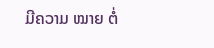ມີຄວາມ ໝາຍ ຕໍ່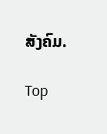ສັງຄົມ.

Top